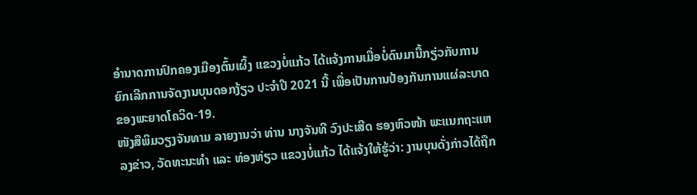ອໍານາດການປົກຄອງເມືອງຕົ້ນເຜິ້ງ ແຂວງບໍ່ແກ້ວ ໄດ້ແຈ້ງການເມື່ອບໍ່ດົນມານີ້ກຽ່ວກັບການຍົກເລີກການຈັດງານບຸນດອກງ້ຽວ ປະຈໍາປີ 2021 ນີ້ ເພື່ອເປັນການປ້ອງກັນການແຜ່ລະບາດຂອງພະຍາດໂຄວິດ-19.
ໜັງສືພິມວຽງຈັນທາມ ລາຍງານວ່າ ທ່ານ ນາງຈັນທີ ວົງປະເສີດ ຮອງຫົວໜ້າ ພະແນກຖະແຫລງຂ່າວ, ວັດທະນະທຳ ແລະ ທ່ອງທ່ຽວ ແຂວງບໍ່ແກ້ວ ໄດ້ແຈ້ງໃຫ້ຮູ້ວ່າ: ງານບຸນດັ່ງກ່າວໄດ້ຖືກ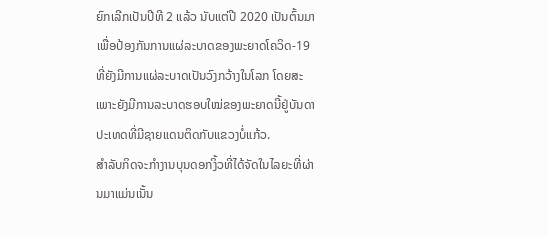ຍົກເລີກເປັນປີທີ 2 ແລ້ວ ນັບແຕ່ປີ 2020 ເປັນຕົ້ນມາ ເພື່ອປ້ອງກັນການແຜ່ລະບາດຂອງພະຍາດໂຄວິດ-19 ທີ່ຍັງມີການແຜ່ລະບາດເປັນວົງກວ້າງໃນໂລກ ໂດຍສະເພາະຍັງມີການລະບາດຮອບໃໝ່ຂອງພະຍາດນີ້ຢູ່ບັນດາປະເທດທີ່ມີຊາຍແດນຕິດກັບແຂວງບໍ່ແກ້ວ.
ສໍາລັບກິດຈະກຳງານບຸນດອກງິ້ວທີ່ໄດ້ຈັດໃນໄລຍະທີ່ຜ່ານມາແມ່ນເນັ້ນ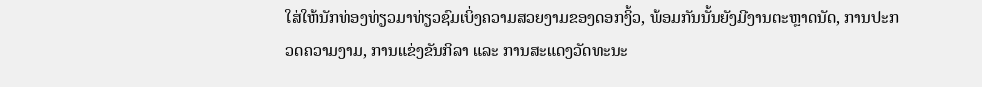ໃສ່ໃຫ້ນັກທ່ອງທ່ຽວມາທ່ຽວຊົມເບິ່ງຄວາມສວຍງາມຂອງດອກງິ້ວ, ພ້ອມກັນນັ້ນຍັງມີງານຕະຫຼາດນັດ, ການປະກວດຄວາມງາມ, ການແຂ່ງຂັນກິລາ ແລະ ການສະແດງວັດທະນະ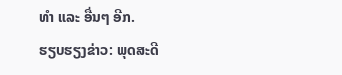ທຳ ແລະ ອື່ນໆ ອີກ.
ຮຽບຮຽງຂ່າວ: ພຸດສະດີ